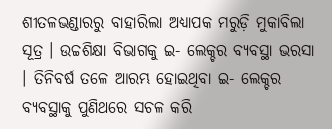ଶୀତଳଭଣ୍ଡାରରୁ ବାହାରିଲା ଅଧ୍ୟାପକ ମରୁଡ଼ି ମୁକାବିଲା ସୂତ୍ର । ଉଚ୍ଚଶିକ୍ଷା ବିଭାଗକୁ ଇ- ଲେକ୍ଚର ବ୍ୟବସ୍ଥା ଭରସା । ତିନିବର୍ଷ ତଳେ ଆରମ୍ଭ ହୋଇଥିବା ଇ- ଲେକ୍ଚର ବ୍ୟବସ୍ଥାକୁ ପୁଣିଥରେ ସଚଳ କରି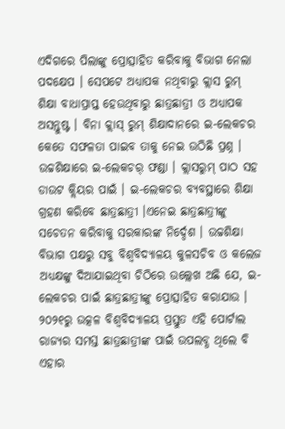ଏଦିଗରେ ପିଲାଙ୍କୁ ପ୍ରୋତ୍ସାହିତ କରିବାକୁ ବିଭାଗ ନେଲା ପଦକ୍ଷେପ । ସେପଟେ ଅଧ୍ୟାପକ ନଥିବାରୁ କ୍ଲାସ ରୁମ୍ ଶିକ୍ଷା ବାଧାପ୍ରାପ୍ତ ହେଉଥିବାରୁ ଛାତ୍ରଛାତ୍ରୀ ଓ ଅଧ୍ୟାପକ ଅସନ୍ତୁଷ୍ଟ । ବିନା କ୍ଲାସ୍ ରୁମ୍ ଶିକ୍ଷାଦାନରେ ଇ-ଲେକଚର କେତେ ସଫଳତା ପାଇବ ତାକୁ ନେଇ ଉଠିଛି ପ୍ରଶ୍ନ ।
ଉଚ୍ଚଶିକ୍ଷାରେ ଇ-ଲେକଚର୍ ଫଣ୍ଡା । କ୍ଲାସରୁମ୍ ପାଠ ସହ ଡାଉଟ କ୍ଲିୟର ପାଇଁ । ଇ-ଲେକଚର ବ୍ୟବସ୍ଥାରେ ଶିକ୍ଷା ଗ୍ରହଣ କରିବେ ଛାତ୍ରଛାତ୍ରୀ ।ଏନେଇ ଛାତ୍ରଛାତ୍ରୀଙ୍କୁ ସଚେତନ କରିବାକୁ ସରକାରଙ୍କ ନିର୍ଦ୍ଦେଶ । ଉଚ୍ଚଶିକ୍ଷା ବିଭାଗ ପକ୍ଷରୁ ସବୁ ବିଶ୍ୱବିଦ୍ୟାଳୟ କୁଳସଚିବ ଓ କଲେଜ ଅଧ୍ୟକ୍ଷଙ୍କୁ ଦିଆଯାଇଥିବା ଚିଠିରେ ଉଲ୍ଲେଖ ଅଛି ଯେ, ଇ-ଲେକଚର ପାଇଁ ଛାତ୍ରଛାତ୍ରୀଙ୍କୁ ପ୍ରୋତ୍ସାହିତ କରାଯାଉ । ୨୦୨୧ରୁ ଉତ୍କଳ ବିଶ୍ୱବିଦ୍ୟାଳୟ ପ୍ରସ୍ତୁତ ଏହି ପୋର୍ଟାଲ ରାଜ୍ୟର ସମସ୍ତ ଛାତ୍ରଛାତ୍ରୀଙ୍କ ପାଇଁ ଉପଲବ୍ଧ ଥିଲେ ବି ଏହାର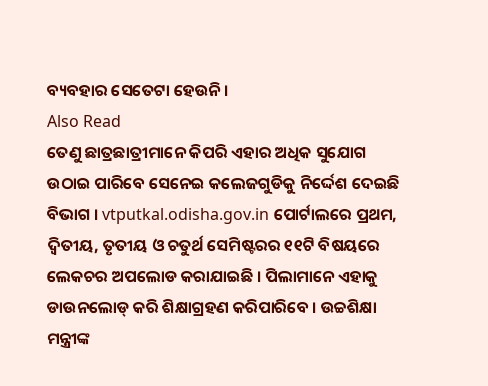ବ୍ୟବହାର ସେତେଟା ହେଉନି ।
Also Read
ତେଣୁ ଛାତ୍ରଛାତ୍ରୀମାନେ କିପରି ଏହାର ଅଧିକ ସୁଯୋଗ ଉଠାଇ ପାରିବେ ସେନେଇ କଲେଜଗୁଡିକୁ ନିର୍ଦ୍ଦେଶ ଦେଇଛି ବିଭାଗ । vtputkal.odisha.gov.in ପୋର୍ଟାଲରେ ପ୍ରଥମ, ଦ୍ୱିତୀୟ, ତୃତୀୟ ଓ ଚତୁର୍ଥ ସେମିଷ୍ଟରର ୧୧ଟି ବିଷୟରେ ଲେକଚର ଅପଲୋଡ କରାଯାଇଛି । ପିଲାମାନେ ଏହାକୁ ଡାଉନଲୋଡ୍ କରି ଶିକ୍ଷାଗ୍ରହଣ କରିପାରିବେ । ଉଚ୍ଚଶିକ୍ଷା ମନ୍ତ୍ରୀଙ୍କ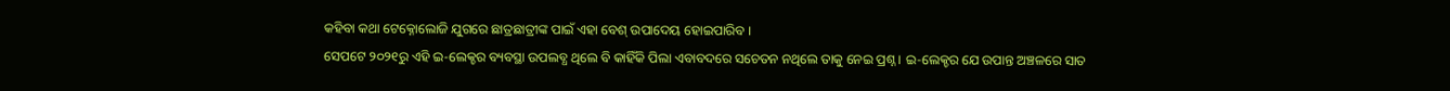କହିବା କଥା ଟେକ୍ନୋଲୋଜି ଯୁଗରେ ଛାତ୍ରଛାତ୍ରୀଙ୍କ ପାଇଁ ଏହା ବେଶ୍ ଉପାଦେୟ ହୋଇପାରିବ ।
ସେପଟେ ୨୦୨୧ରୁ ଏହି ଇ-ଲେକ୍ଚର ବ୍ୟବସ୍ଥା ଉପଲବ୍ଧ ଥିଲେ ବି କାହିଁକି ପିଲା ଏବାବଦରେ ସଚେତନ ନଥିଲେ ତାକୁ ନେଇ ପ୍ରଶ୍ନ । ଇ-ଲେକ୍ଚର ଯେ ଉପାନ୍ତ ଅଞ୍ଚଳରେ ସାତ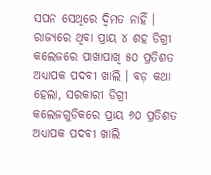ସପନ ସେଥିରେ ଦ୍ୱିମତ ନାହିଁ । ରାଜ୍ୟରେ ଥିବା ପ୍ରାୟ ୪ ଶହ ଡିଗ୍ରୀ କଲେଜରେ ପାଖାପାଖି ୫୦ ପ୍ରତିଶତ ଅଧ୍ୟାପକ ପଦବୀ ଖାଲି । ବଡ଼ କଥା ହେଲା, ସରକାରୀ ଡିଗ୍ରୀ କଲେଜଗୁଡିକରେ ପ୍ରାୟ ୬୦ ପ୍ରତିଶତ ଅଧ୍ୟାପକ ପଦବୀ ଖାଲି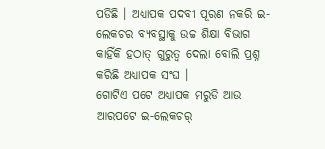ପଡିଛି । ଅଧ୍ୟାପକ ପଦବୀ ପୂରଣ ନକରି ଇ-ଲେକଚର ବ୍ୟବସ୍ଥାକୁ ଉଚ୍ଚ ଶିକ୍ଷା ବିଭାଗ କାହିଁକି ହଠାତ୍ ଗୁରୁତ୍ବ ଦେଲା ବୋଲି ପ୍ରଶ୍ନ କରିଛି ଅଧ୍ୟାପକ ସଂଘ ।
ଗୋଟିଏ ପଟେ ଅଧ୍ୟାପକ ମରୁଡି ଆଉ ଆରପଟେ ଇ-ଲେକଚର୍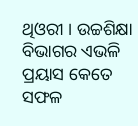ଥିଓରୀ । ଉଚ୍ଚଶିକ୍ଷା ବିଭାଗର ଏଭଳି ପ୍ରୟାସ କେତେ ସଫଳ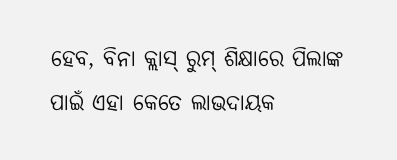ହେବ, ବିନା କ୍ଲାସ୍ ରୁମ୍ ଶିକ୍ଷାରେ ପିଲାଙ୍କ ପାଇଁ ଏହା କେତେ ଲାଭଦାୟକ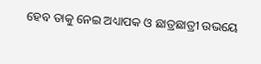ହେବ ତାକୁ ନେଇ ଅଧ୍ୟାପକ ଓ ଛାତ୍ରଛାତ୍ରୀ ଉଭୟେ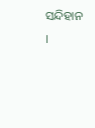ସନ୍ଦିହାନ ।